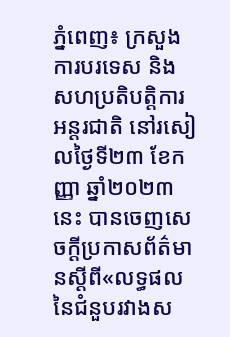ភ្នំពេញ៖ ក្រសួងការបរទេស និងសហប្រតិបត្តិការអន្តរជាតិ នៅរសៀលថ្ងៃទី២៣ ខែកញ្ញា ឆ្នាំ២០២៣នេះ បានចេញសេចក្ដីប្រកាសព័ត៌មានស្ដីពី«លទ្ធផលនៃជំនួបរវាងស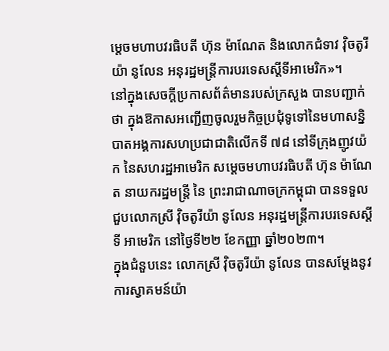ម្តេចមហាបវរធិបតី ហ៊ុន ម៉ាណែត និងលោកជំទាវ វ៉ិចតូរីយ៉ា នូលែន អនុរដ្ឋមន្ត្រីការបរទេសស្ដីទីអាមេរិក»។
នៅក្នុងសេចក្ដីប្រកាសព័ត៌មានរបស់ក្រសួង បានបញ្ជាក់ថា ក្នុងឱកាសអញ្ជើញចូលរួមកិច្ចប្រជុំទូទៅនៃមហាសន្និបាតអង្គការសហប្រជាជាតិលើកទី ៧៨ នៅទីក្រុងញូវយ៉ក នៃសហរដ្ឋអាមេរិក សម្ដេចមហាបវរធិបតី ហ៊ុន ម៉ាណែត នាយករដ្ឋមន្ត្រី នៃ ព្រះរាជាណាចក្រកម្ពុជា បានទទួលជួបលោកស្រី វ៉ិចតូរីយ៉ា នូលែន អនុរដ្ឋមន្ត្រីការបរទេសស្ដីទី អាមេរិក នៅថ្ងៃទី២២ ខែកញ្ញា ឆ្នាំ២០២៣។
ក្នុងជំនួបនេះ លោកស្រី វ៉ិចតូរីយ៉ា នូលែន បានសម្តែងនូវការស្វាគមន៍យ៉ា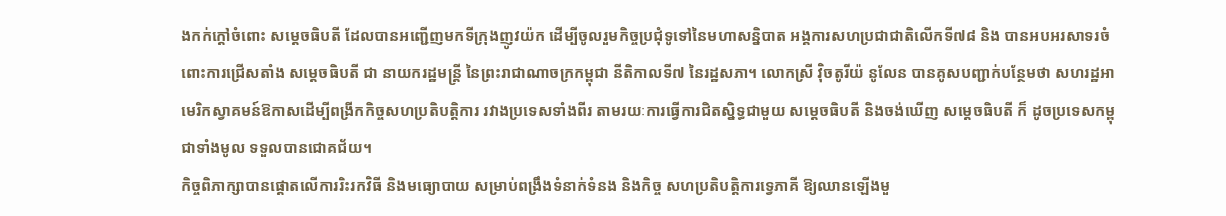ងកក់ក្ដៅចំពោះ សម្ដេចធិបតី ដែលបានអញ្ជើញមកទីក្រុងញូវយ៉ក ដើម្បីចូលរួមកិច្ចប្រជុំទូទៅនៃមហាសន្និបាត អង្គការសហប្រជាជាតិលើកទី៧៨ និង បានអបអរសាទរចំពោះការជ្រើសតាំង សម្តេចធិបតី ជា នាយករដ្ឋមន្ត្រី នៃព្រះរាជាណាចក្រកម្ពុជា នីតិកាលទី៧ នៃរដ្ឋសភា។ លោកស្រី វ៉ិចតូរីយ៉ នូលែន បានគូសបញ្ជាក់បន្ថែមថា សហរដ្ឋអាមេរិកស្វាគមន៍ឱកាសដើម្បីពង្រីកកិច្ចសហប្រតិបត្តិការ រវាងប្រទេសទាំងពីរ តាមរយៈការធ្វើការជិតស្និទ្ធជាមួយ សម្តេចធិបតី និងចង់ឃើញ សម្ដេចធិបតី ក៏ ដូចប្រទេសកម្ពុជាទាំងមូល ទទួលបានជោគជ័យ។
កិច្ចពិភាក្សាបានផ្តោតលើការរិះរកវិធី និងមធ្យោបាយ សម្រាប់ពង្រឹងទំនាក់ទំនង និងកិច្ច សហប្រតិបត្តិការទ្វេភាគី ឱ្យឈានឡើងមួ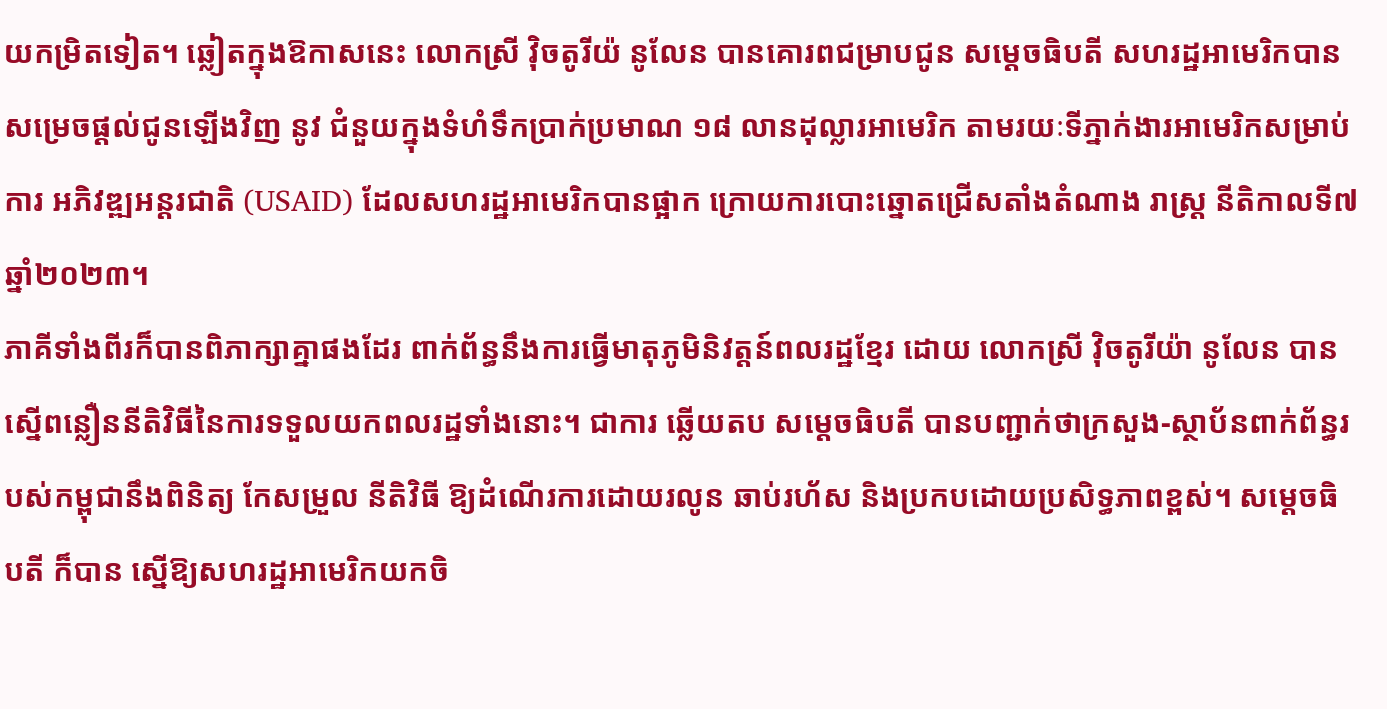យកម្រិតទៀត។ ឆ្លៀតក្នុងឱកាសនេះ លោកស្រី វ៉ិចតូរីយ៉ នូលែន បានគោរពជម្រាបជូន សម្ដេចធិបតី សហរដ្ឋអាមេរិកបានសម្រេចផ្ដល់ជូនឡើងវិញ នូវ ជំនួយក្នុងទំហំទឹកប្រាក់ប្រមាណ ១៨ លានដុល្លារអាមេរិក តាមរយៈទីភ្នាក់ងារអាមេរិកសម្រាប់ការ អភិវឌ្ឍអន្តរជាតិ (USAID) ដែលសហរដ្ឋអាមេរិកបានផ្អាក ក្រោយការបោះឆ្នោតជ្រើសតាំងតំណាង រាស្ត្រ នីតិកាលទី៧ ឆ្នាំ២០២៣។
ភាគីទាំងពីរក៏បានពិភាក្សាគ្នាផងដែរ ពាក់ព័ន្ធនឹងការធ្វើមាតុភូមិនិវត្តន៍ពលរដ្ឋខ្មែរ ដោយ លោកស្រី វ៉ិចតូរីយ៉ា នូលែន បានស្នើពន្លឿននីតិវិធីនៃការទទួលយកពលរដ្ឋទាំងនោះ។ ជាការ ឆ្លើយតប សម្តេចធិបតី បានបញ្ជាក់ថាក្រសួង-ស្ថាប័នពាក់ព័ន្ធរបស់កម្ពុជានឹងពិនិត្យ កែសម្រួល នីតិវិធី ឱ្យដំណើរការដោយរលូន ឆាប់រហ័ស និងប្រកបដោយប្រសិទ្ធភាពខ្ពស់។ សម្ដេចធិបតី ក៏បាន ស្នើឱ្យសហរដ្ឋអាមេរិកយកចិ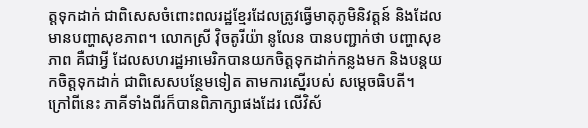ត្តទុកដាក់ ជាពិសេសចំពោះពលរដ្ឋខ្មែរដែលត្រូវធ្វើមាតុភូមិនិវត្តន៍ និងដែលមានបញ្ហាសុខភាព។ លោកស្រី វ៉ិចតូរីយ៉ា នូលែន បានបញ្ជាក់ថា បញ្ហាសុខភាព គឺជាអ្វី ដែលសហរដ្ឋអាមេរិកបានយកចិត្តទុកដាក់កន្លងមក និងបន្តយកចិត្តទុកដាក់ ជាពិសេសបន្ថែមទៀត តាមការស្នើរបស់ សម្តេចធិបតី។
ក្រៅពីនេះ ភាគីទាំងពីរក៏បានពិភាក្សាផងដែរ លើវិស័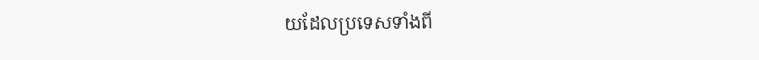យដែលប្រទេសទាំងពី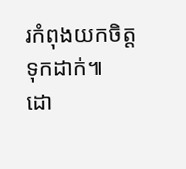រកំពុងយកចិត្តទុកដាក់៕
ដោ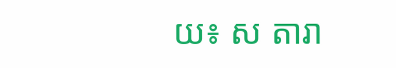យ៖ ស តារា